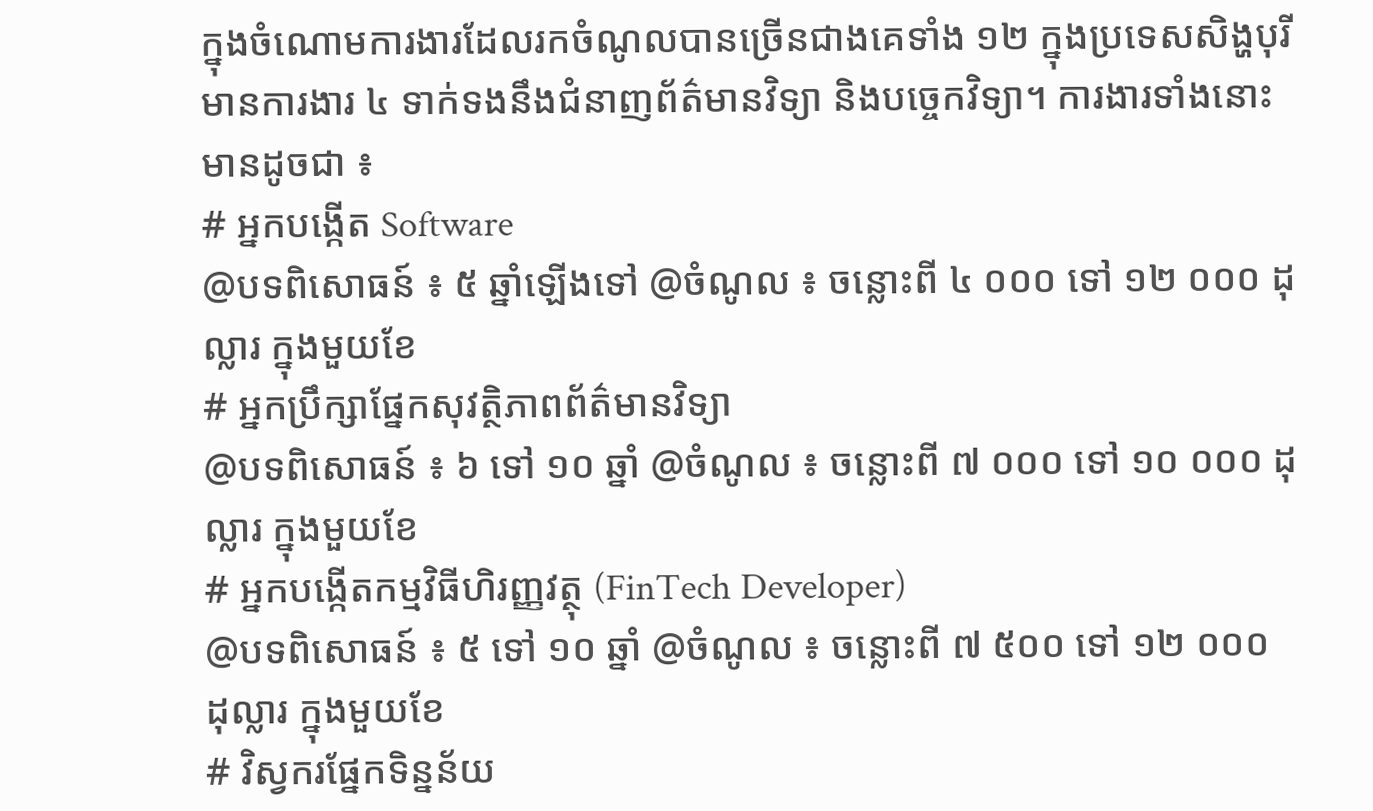ក្នុងចំណោមការងារដែលរកចំណូលបានច្រើនជាងគេទាំង ១២ ក្នុងប្រទេសសិង្ហបុរី មានការងារ ៤ ទាក់ទងនឹងជំនាញព័ត៌មានវិទ្យា និងបច្ចេកវិទ្យា។ ការងារទាំងនោះមានដូចជា ៖
# អ្នកបង្កើត Software
@បទពិសោធន៍ ៖ ៥ ឆ្នាំឡើងទៅ @ចំណូល ៖ ចន្លោះពី ៤ ០០០ ទៅ ១២ ០០០ ដុល្លារ ក្នុងមួយខែ
# អ្នកប្រឹក្សាផ្នែកសុវត្ថិភាពព័ត៌មានវិទ្យា
@បទពិសោធន៍ ៖ ៦ ទៅ ១០ ឆ្នាំ @ចំណូល ៖ ចន្លោះពី ៧ ០០០ ទៅ ១០ ០០០ ដុល្លារ ក្នុងមួយខែ
# អ្នកបង្កើតកម្មវិធីហិរញ្ញវត្ថុ (FinTech Developer)
@បទពិសោធន៍ ៖ ៥ ទៅ ១០ ឆ្នាំ @ចំណូល ៖ ចន្លោះពី ៧ ៥០០ ទៅ ១២ ០០០ ដុល្លារ ក្នុងមួយខែ
# វិស្វករផ្នែកទិន្នន័យ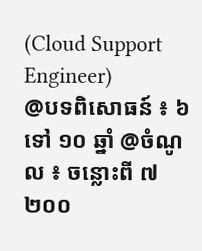(Cloud Support Engineer)
@បទពិសោធន៍ ៖ ៦ ទៅ ១០ ឆ្នាំ @ចំណូល ៖ ចន្លោះពី ៧ ២០០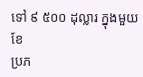ទៅ ៩ ៥០០ ដុល្លារ ក្នុងមួយខែ
ប្រភ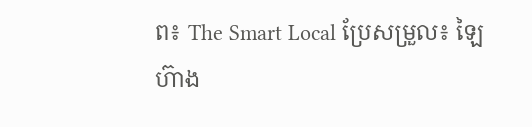ព៖ The Smart Local ប្រែសម្រួល៖ ឡៃហ៊ាង